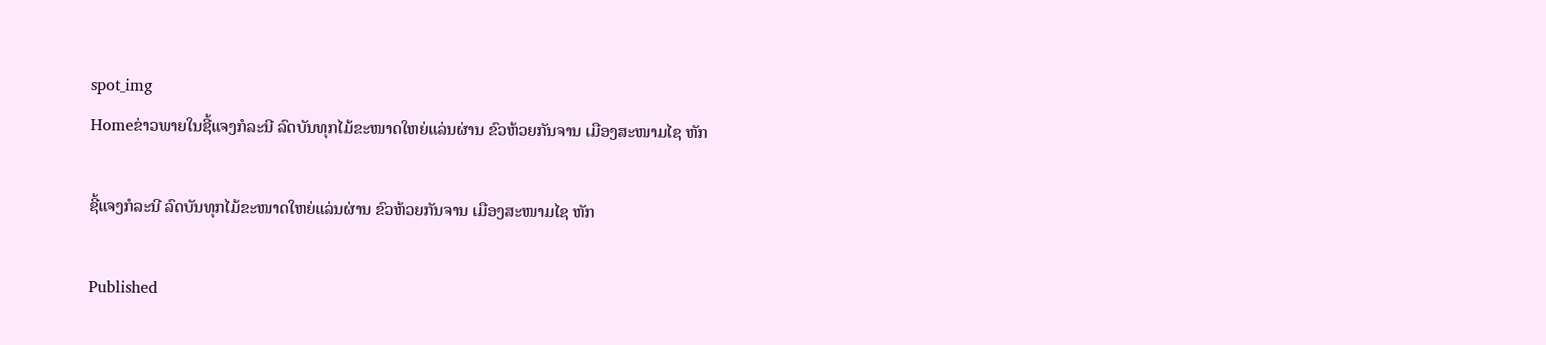spot_img
Homeຂ່າວພາຍໃນຊີ້ແຈງກໍລະນີ ລົດບັນທຸກໄມ້ຂະໜາດໃຫຍ່ແລ່ນຜ່ານ ຂົວຫ້ວຍກັນຈານ ເມືອງສະໜາມໄຊ ຫັກ

ຊີ້ແຈງກໍລະນີ ລົດບັນທຸກໄມ້ຂະໜາດໃຫຍ່ແລ່ນຜ່ານ ຂົວຫ້ວຍກັນຈານ ເມືອງສະໜາມໄຊ ຫັກ

Published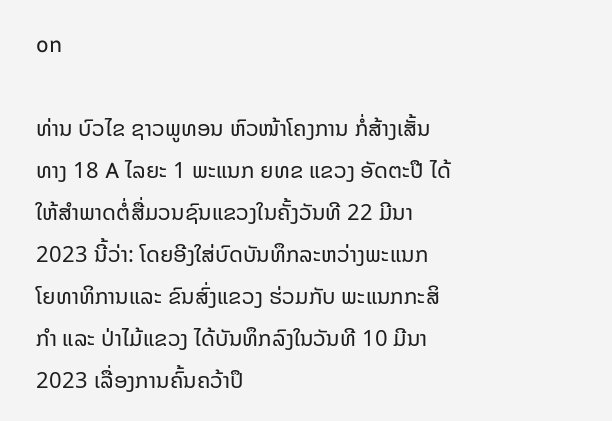on

ທ່ານ ບົວໄຂ ຊາວພູທອນ ຫົວໜ້າໂຄງການ ກໍ່ສ້າງເສັ້ນທາງ 18 A ໄລຍະ 1 ພະແນກ ຍທຂ ແຂວງ ອັດຕະປື ໄດ້ໃຫ້ສໍາພາດຕໍ່ສື່ມວນຊົນແຂວງໃນຄັ້ງວັນທີ 22 ມີນາ 2023 ນີ້ວ່າ: ໂດຍອີງໃສ່ບົດບັນທຶກລະຫວ່າງພະແນກ ໂຍທາທິການແລະ ຂົນສົ່ງແຂວງ ຮ່ວມກັບ ພະແນກກະສິກໍາ ແລະ ປ່າໄມ້ແຂວງ ໄດ້ບັນທຶກລົງໃນວັນທີ 10 ມີນາ 2023 ເລື່ອງການຄົ້ນຄວ້າປຶ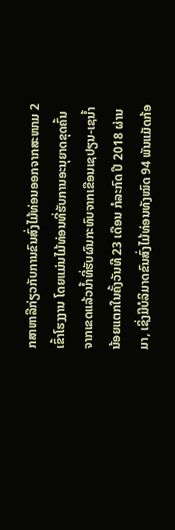ກສາຫາລືກ່ຽວກັບການຂົນສົ່ງໄມ້ທ່ອນອອກຈາກສະໜາມ 2 ເຂົ້າໂຮງງານ ໂດຍແມ່ນໄມ້ທ່ອນທີ່ຮັບການອະນຸຍາດຂຸດຄົ້ນຈາກເຂດແລ້ວນໍ້າທີ່ຮັບຜົນກະທົບຈາກເຂືອນເຊປຽນ-ເຊນໍ້ານ້ອຍແຕກໃນຄັ້ງວັນທີ 23 ເດືອນ ກໍລະກົດ ປີ 2018 ຜ່ານມາ, ເຊິ່ງມີບໍລິມາດຂົນສົ່ງໄມ້ທ່ອນທັງໝົດ 94 ພັນແມັດກ້ອ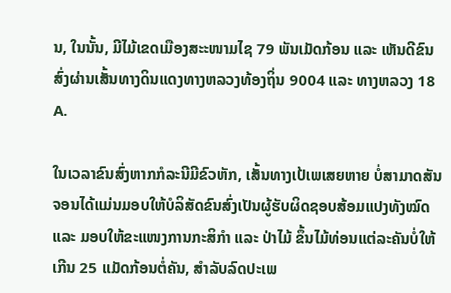ນ, ໃນນັ້ນ, ມີໄມ້ເຂດເມືອງສະະໜາມໄຊ 79 ພັນເມັດກ້ອນ ແລະ ເຫັນດີຂົນສົ່ງຜ່ານເສັ້ນທາງດິນແດງທາງຫລວງທ້ອງຖິ່ນ 9004 ແລະ ທາງຫລວງ 18 A.

ໃນເວລາຂົນສົ່ງຫາກກໍລະນີມີຂົວຫັກ, ເສັ້ນທາງເປ້ເພເສຍຫາຍ ບໍ່ສາມາດສັນຈອນໄດ້ແມ່ນມອບໃຫ້ບໍລິສັດຂົນສົ່ງເປັນຜູ້ຮັບຜິດຊອບສ້ອມແປງທັງໝົດ ແລະ ມອບໃຫ້ຂະແໜງການກະສິກໍາ ແລະ ປ່າໄມ້ ຂຶ້ນໄມ້ທ່ອນແຕ່ລະຄັນບໍ່ໃຫ້ເກີນ 25 ແມັດກ້ອນຕໍ່ຄັນ, ສໍາລັບລົດປະເພ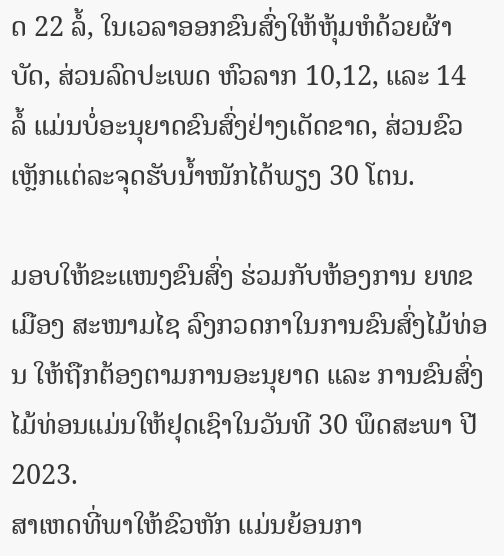ດ 22 ລໍ້, ໃນເວລາອອກຂົນສົ່ງໃຫ້ຫຸ້ມຫໍດ້ວຍຜ້າບັດ, ສ່ວນລົດປະເພດ ຫົວລາກ 10,12, ແລະ 14 ລໍ້ ແມ່ນບໍ່ອະນຸຍາດຂົນສົ່ງຢ່າງເດັດຂາດ, ສ່ວນຂົວເຫຼັກແຕ່ລະຈຸດຮັບນໍ້າໜັກໄດ້ພຽງ 30 ໂຕນ.

ມອບໃຫ້ຂະແໜງຂົນສົ່ງ ຮ່ວມກັບຫ້ອງການ ຍທຂ ເມືອງ ສະໜາມໄຊ ລົງກວດກາໃນການຂົນສົ່ງໄມ້ທ່ອນ ໃຫ້ຖືກຕ້ອງຕາມການອະນຸຍາດ ແລະ ການຂົນສົ່ງໄມ້ທ່ອນແມ່ນໃຫ້ຢຸດເຊົາໃນວັນທີ 30 ພຶດສະພາ ປີ 2023.
ສາເຫດທີ່ພາໃຫ້ຂົວຫັກ ແມ່ນຍ້ອນກາ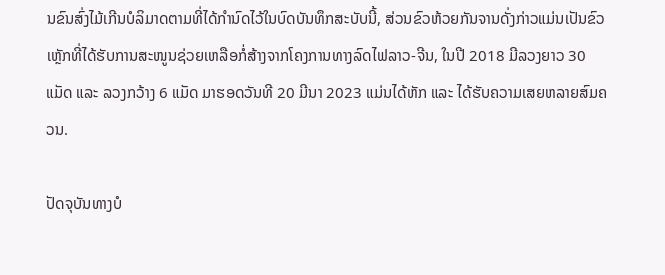ນຂົນສົ່ງໄມ້ເກີນບໍລິມາດຕາມທີ່ໄດ້ກໍານົດໄວ້ໃນບົດບັນທຶກສະບັບນີ້, ສ່ວນຂົວຫ້ວຍກັນຈານດັ່ງກ່າວແມ່ນເປັນຂົວເຫຼັກທີ່ໄດ້ຮັບການສະໜູນຊ່ວຍເຫລືອກໍ່ສ້າງຈາກໂຄງການທາງລົດໄຟລາວ-ຈີນ, ໃນປີ 2018 ມີລວງຍາວ 30 ແມັດ ແລະ ລວງກວ້າງ 6 ແມັດ ມາຮອດວັນທີ 20 ມີນາ 2023 ແມ່ນໄດ້ຫັກ ແລະ ໄດ້ຮັບຄວາມເສຍຫລາຍສົມຄວນ.

ປັດຈຸບັນທາງບໍ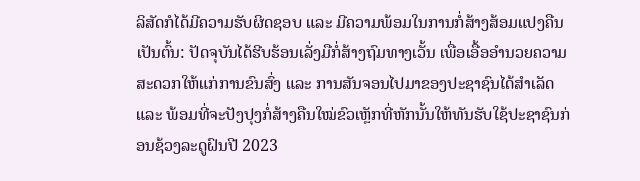ລິສັດກໍໄດ້ມີຄວາມຮັບຜິດຊອບ ແລະ ມີຄວາມພ້ອມໃນການກໍ່ສ້າງສ້ອມແປງຄືນເປັນຕົ້ນ: ປັດຈຸບັນໄດ້ຮີບຮ້ອນເລັ່ງມືກໍ່ສ້າງຖົມທາງເວັ້ນ ເພື່ອເອື້ອອໍານວຍຄວາມສະດວກໃຫ້ແກ່ການຂົນສົ່ງ ແລະ ການສັນຈອນໄປມາຂອງປະຊາຊົນໄດ້ສໍາເລັດ ແລະ ພ້ອມທີ່ຈະປັງປຸງກໍ່ສ້າງຄືນໃໝ່ຂົວເຫຼັກທີ່ຫັກນັ້ນໃຫ້ທັນຮັບໃຊ້ປະຊາຊົນກ່ອນຊ້ວງລະດູຝົນປີ 2023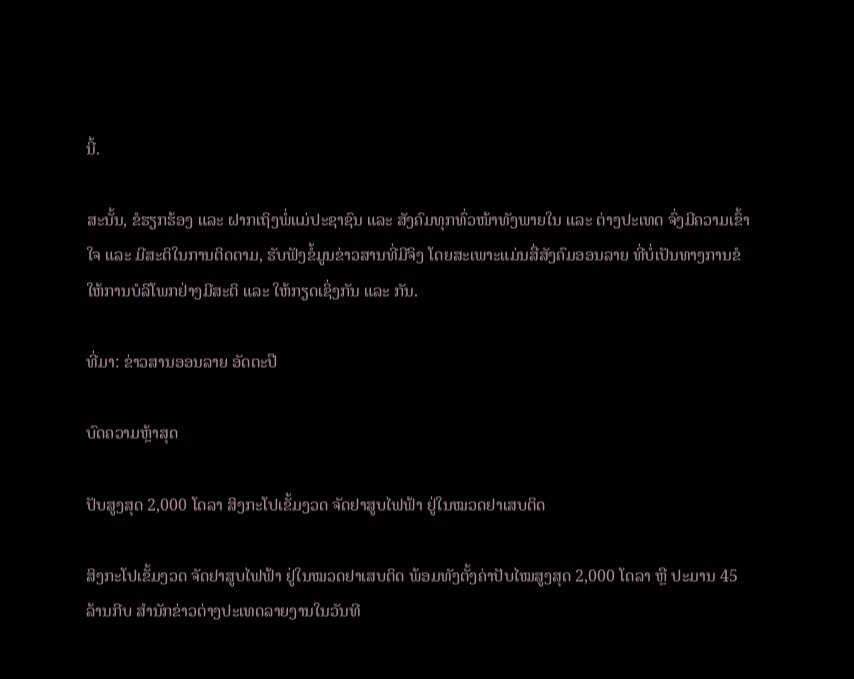ນີ້.

ສະນັ້ນ, ຂໍຮຽກຮ້ອງ ແລະ ຝາກເຖິງພໍ່ແມ່ປະຊາຊົນ ແລະ ສັງຄົມທຸກທົ່ວໜ້າທັງພາຍໃນ ແລະ ຕ່າງປະເທດ ຈົ່ງມີຄວາມເຂົ້າໃຈ ແລະ ມີສະຕິໃນການຕິດຕາມ, ຮັບຟັງຂໍ້ມູນຂ່າວສານທີ່ມີຈິງ ໂດຍສະເພາະແມ່ນສື່ສັງຄົມອອນລາຍ ທີ່ບໍ່ເປັນທາງການຂໍໃຫ້ການບໍລິໂພກຢ່າງມີສະຕິ ແລະ ໃຫ້ກຽດເຊິ່ງກັນ ແລະ ກັນ.

ທີ່ມາ: ຂ່າວສານອອນລາຍ ອັດຕະປື

ບົດຄວາມຫຼ້າສຸດ

ປັບສູງສຸດ 2,000 ໂດລາ ສິງກະໂປເຂັ້ມງວດ ຈັດຢາສູບໄຟຟ້າ ຢູ່ໃນໝວດຢາເສບຕິດ

ສິງກະໂປເຂັ້ມງວດ ຈັດຢາສູບໄຟຟ້າ ຢູ່ໃນໝວດຢາເສບຕິດ ພ້ອມທັງຕັ້ງຄ່າປັບໄໝສູງສຸດ 2,000 ໂດລາ ຫຼື ປະມານ 45 ລ້ານກີບ ສຳນັກຂ່າວຕ່າງປະເທດລາຍງານໃນວັນທີ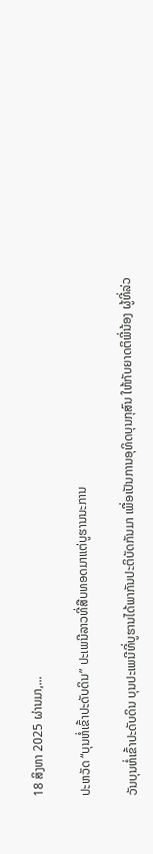18 ສິງຫາ 2025 ຜ່ານມາ,...

ປະຫວັດ “ບຸນຫໍ່ເຂົ້າປະດັບດິນ” ປະເພນີລາວທີ່ສືບທອດມາແຕ່ບູຮານນະການ

ວັນບຸນຫໍ່ເຂົ້າປະດັບດິນ ບຸນປະເພນີທີ່ບູຮານໄດ້ພາກັນປະຕິບັດກັນມາ ເພື່ອເປັນການອຸທິດບຸນກຸສົນ ໃຫ້ກັບຍາດຕິພີ່ນ້ອງ ຜູ້ທີ່ລ່ວ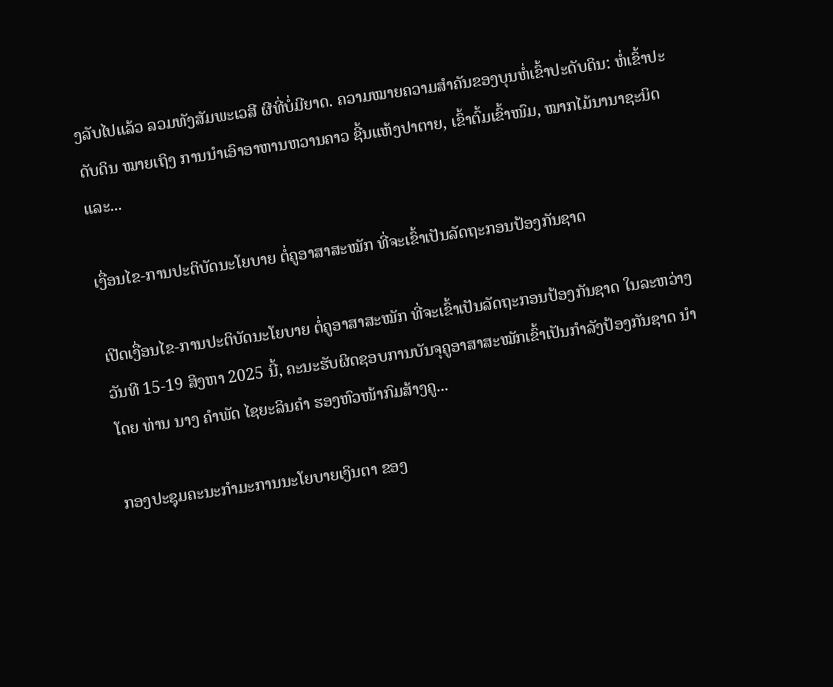ງລັບໄປແລ້ວ ລວມທັງສັມພະເວສີ ຜີທີ່ບໍ່ມີຍາດ. ຄວາມໝາຍຄວາມສໍາຄັນຂອງບຸນຫໍ່ເຂົ້າປະດັບດິນ: ຫໍ່ເຂົ້າປະດັບດິນ ໝາຍເຖິງ ການນໍາເອົາອາຫານຫວານຄາວ ຊີ້ນແຫ້ງປາຕາຍ, ເຂົ້າຕົ້ມເຂົ້າໜົມ, ໝາກໄມ້ນານາຊະນິດ ແລະ...

ເງື່ອນໄຂ-ການປະຕິບັດນະໂຍບາຍ ຕໍ່ຄູອາສາສະໝັກ ທີ່ຈະເຂົ້າເປັນລັດຖະກອນປ້ອງກັນຊາດ

ເປີດເງື່ອນໄຂ-ການປະຕິບັດນະໂຍບາຍ ຕໍ່ຄູອາສາສະໝັກ ທີ່ຈະເຂົ້າເປັນລັດຖະກອນປ້ອງກັນຊາດ ໃນລະຫວ່າງວັນທີ 15-19 ສິງຫາ 2025 ນີ້, ຄະນະຮັບຜິດຊອບການບັນຈຸຄູອາສາສະໝັກເຂົ້າເປັນກຳລັງປ້ອງກັນຊາດ ນຳໂດຍ ທ່ານ ນາງ ຄຳພັດ ໄຊຍະລິນຄຳ ຮອງຫົວໜ້າກົມສ້າງຄູ...

ກອງປະຊຸມຄະນະກຳມະການນະໂຍບາຍເງິນຕາ ຂອງ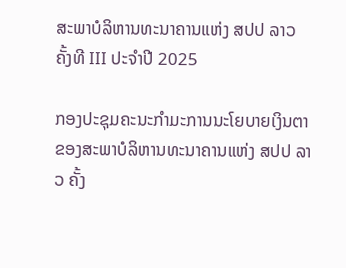ສະພາບໍລິຫານທະນາຄານແຫ່ງ ສປປ ລາວ ຄັ້ງທີ III ປະຈຳປີ 2025

ກອງປະຊຸມຄະນະກຳມະການນະໂຍບາຍເງິນຕາ ຂອງສະພາບໍລິຫານທະນາຄານແຫ່ງ ສປປ ລາວ ຄັ້ງ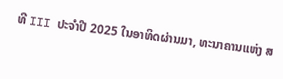ທີ III ປະຈຳປີ 2025 ໃນອາທິດຜ່ານມາ, ທະນາຄານແຫ່ງ ສ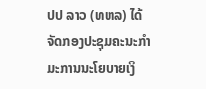ປປ ລາວ (ທຫລ) ໄດ້ຈັດກອງປະຊຸມຄະນະກຳມະການນະໂຍບາຍເງິ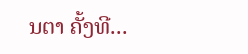ນຕາ ຄັ້ງທີ...